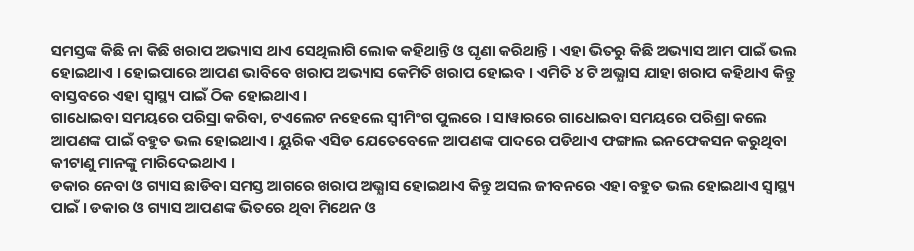ସମସ୍ତଙ୍କ କିଛି ନା କିଛି ଖରାପ ଅଭ୍ୟାସ ଥାଏ ସେଥିଲାଗି ଲୋକ କହିଥାନ୍ତି ଓ ଘୃଣା କରିଥାନ୍ତି । ଏହା ଭିତରୁ କିଛି ଅଭ୍ୟାସ ଆମ ପାଇଁ ଭଲ ହୋଇଥାଏ । ହୋଇପାରେ ଆପଣ ଭାବିବେ ଖରାପ ଅଭ୍ୟାସ କେମିତି ଖରାପ ହୋଇବ । ଏମିତି ୪ ଟି ଅଭ୍ଯାସ ଯାହା ଖରାପ କହିଥାଏ କିନ୍ତୁ ବାସ୍ତବରେ ଏହା ସ୍ୱାସ୍ଥ୍ୟ ପାଇଁ ଠିକ ହୋଇଥାଏ ।
ଗାଧୋଇବା ସମୟରେ ପରିସ୍ରା କରିବା, ଟଏଲେଟ ନହେଲେ ସ୍ଵୀମିଂଗ ପୁଲରେ । ସାୱାରରେ ଗାଧୋଇବା ସମୟରେ ପରିଶ୍ରା କଲେ ଆପଣଙ୍କ ପାଇଁ ବହୁତ ଭଲ ହୋଇଥାଏ । ୟୁରିକ ଏସିଡ ଯେତେବେଳେ ଆପଣଙ୍କ ପାଦରେ ପଡିଥାଏ ଫଙ୍ଗାଲ ଇନଫେକସନ କରୁଥିବା କୀଟାଣୁ ମାନଙ୍କୁ ମାରିଦେଇଥାଏ ।
ଡକାର ନେବା ଓ ଗ୍ୟାସ ଛାଡିବା ସମସ୍ତ ଆଗରେ ଖରାପ ଅଭ୍ଯାସ ହୋଇଥାଏ କିନ୍ତୁ ଅସଲ ଜୀବନରେ ଏହା ବହୁତ ଭଲ ହୋଇଥାଏ ସ୍ୱାସ୍ଥ୍ୟ ପାଇଁ । ଡକାର ଓ ଗ୍ୟାସ ଆପଣଙ୍କ ଭିତରେ ଥିବା ମିଥେନ ଓ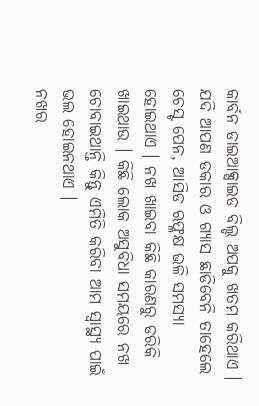କାର୍ବନ ଡାଇଆକ୍ସାଇଡ ବିଲ୍ଡ ଅପକୁ ଖତମ କରିଥାଏ । ଯଦି ଆପଣ ଡକାର ଓ ଗ୍ୟାସ ଛାଡିବେନି ତାହେଲେ ଚେସ୍ଟ ପେନ, ଆସିଡ ଋଫ୍ଳକ୍ଷ ଭଳି ସମସ୍ୟା ହୋଇଥାଏ । ନଖ ଖାଇବା କିଛି କାରଣରୁ ଡରିକି ଖାଇଥାଉ । କିଛି ଲୋକ ଅସୁବିଧା ସମୟରେ ନଖ ଚୋବାଇଥାନ୍ତି କିନ୍ତୁ ଏମିତି କରିବା ଆମ ସ୍ୱାସ୍ଥ୍ୟ ପାଇଁ ଭଲ ହୋଇନଥାଏ ।
ନଖର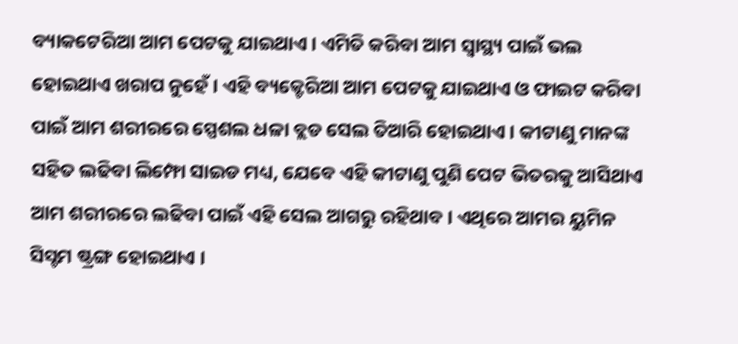ବ୍ୟାକଟେରିଆ ଆମ ପେଟକୁ ଯାଇଥାଏ । ଏମିତି କରିବା ଆମ ସ୍ୱାସ୍ଥ୍ୟ ପାଇଁ ଭଲ ହୋଇଥାଏ ଖରାପ ନୁହେଁ । ଏହି ବ୍ୟକ୍ଟେରିଆ ଆମ ପେଟକୁ ଯାଇଥାଏ ଓ ଫାଇଟ କରିବା ପାଇଁ ଆମ ଶରୀରରେ ସ୍ପେଶଲ ଧଳା ବ୍ଲଡ ସେଲ ତିଆରି ହୋଇଥାଏ । କୀଟାଣୁ ମାନଙ୍କ ସହିତ ଲଢିବା ଲିମ୍ଫୋ ସାଇଡ ମଧ୍ୟ, ଯେବେ ଏହି କୀଟାଣୁ ପୁଣି ପେଟ ଭିତରକୁ ଆସିଥାଏ ଆମ ଶରୀରରେ ଲଢିବା ପାଇଁ ଏହି ସେଲ ଆଗରୁ ରହିଥାବ । ଏଥିରେ ଆମର ୟୁମିନ ସିସ୍ଟମ ଷ୍ଟ୍ରଙ୍ଗ ହୋଇଥାଏ ।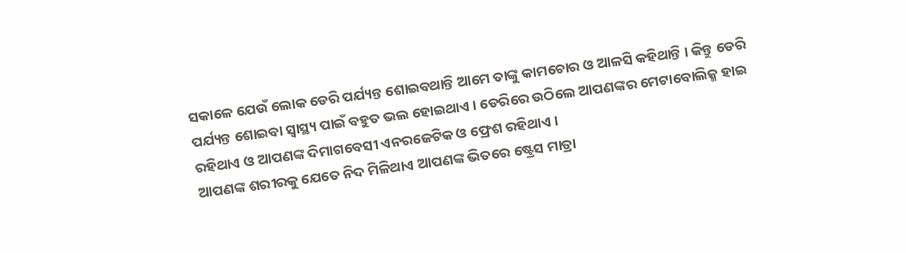ସକାଳେ ଯେଉଁ ଲୋକ ଡେରି ପର୍ଯ୍ୟନ୍ତ ଶୋଇବଥାନ୍ତି ଆମେ ତାଙ୍କୁ କାମଚୋର ଓ ଆଳସି କହିଥାନ୍ତି । କିନ୍ତୁ ଡେରି ପର୍ଯ୍ୟନ୍ତ ଶୋଇବା ସ୍ୱାସ୍ଥ୍ୟ ପାଇଁ ବହୁତ ଭଲ ହୋଇଥାଏ । ଡେରିରେ ଉଠିଲେ ଆପଣଙ୍କର ମେଟାବୋଲିଜ୍ମ ହାଇ ରହିଥାଏ ଓ ଆପଣଙ୍କ ଦିମାଗବେସୀ ଏନରଜେଟିକ ଓ ଫ୍ରେଶ ରହିଥାଏ ।
ଆପଣଙ୍କ ଶରୀରକୁ ଯେତେ ନିଦ ମିଳିଥାଏ ଆପଣଙ୍କ ଭିତରେ ଷ୍ଟ୍ରେସ ମାତ୍ରା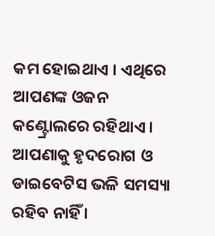କମ ହୋଇଥାଏ । ଏଥିରେ ଆପଣଙ୍କ ଓଜନ କଣ୍ଟ୍ରୋଲରେ ରହିଥାଏ । ଆପଣାକୁ ହୃଦରୋଗ ଓ ଡାଇବେଟିସ ଭଳି ସମସ୍ୟା ରହିବ ନାହିଁ ।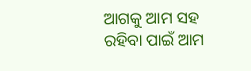ଆଗକୁ ଆମ ସହ ରହିବା ପାଇଁ ଆମ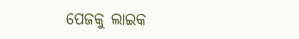ପେଜକୁ ଲାଇକ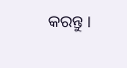କରନ୍ତୁ ।